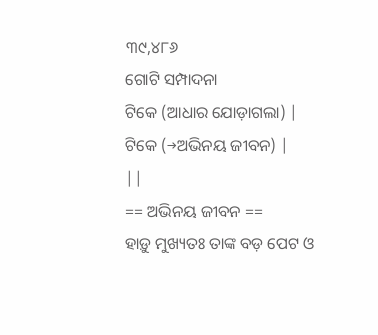୩୯,୪୮୬
ଗୋଟି ସମ୍ପାଦନା
ଟିକେ (ଆଧାର ଯୋଡ଼ାଗଲା) |
ଟିକେ (→ଅଭିନୟ ଜୀବନ) |
||
== ଅଭିନୟ ଜୀବନ ==
ହାଡ଼ୁ ମୁଖ୍ୟତଃ ତାଙ୍କ ବଡ଼ ପେଟ ଓ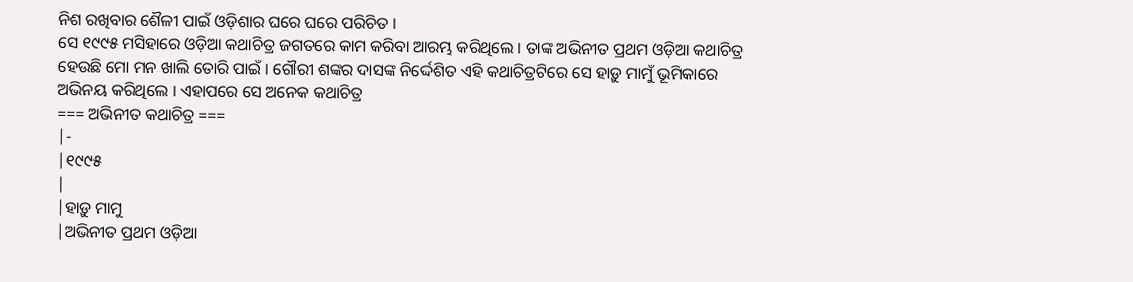ନିଶ ରଖିବାର ଶୈଳୀ ପାଇଁ ଓଡ଼ିଶାର ଘରେ ଘରେ ପରିଚିତ ।
ସେ ୧୯୯୫ ମସିହାରେ ଓଡ଼ିଆ କଥାଚିତ୍ର ଜଗତରେ କାମ କରିବା ଆରମ୍ଭ କରିଥିଲେ । ତାଙ୍କ ଅଭିନୀତ ପ୍ରଥମ ଓଡ଼ିଆ କଥାଚିତ୍ର ହେଉଛି ମୋ ମନ ଖାଲି ତୋରି ପାଇଁ । ଗୌରୀ ଶଙ୍କର ଦାସଙ୍କ ନିର୍ଦ୍ଦେଶିତ ଏହି କଥାଚିତ୍ରଟିରେ ସେ ହାଡ଼ୁ ମାମୁଁ ଭୂମିକାରେ ଅଭିନୟ କରିଥିଲେ । ଏହାପରେ ସେ ଅନେକ କଥାଚିତ୍ର
=== ଅଭିନୀତ କଥାଚିତ୍ର ===
|-
|୧୯୯୫
|
|ହାଡ଼ୁ ମାମୁ
|ଅଭିନୀତ ପ୍ରଥମ ଓଡ଼ିଆ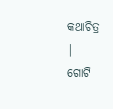କଥାଚିତ୍ର
|
ଗୋଟି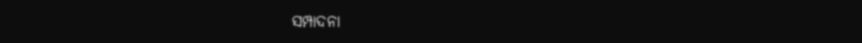ସମ୍ପାଦନା